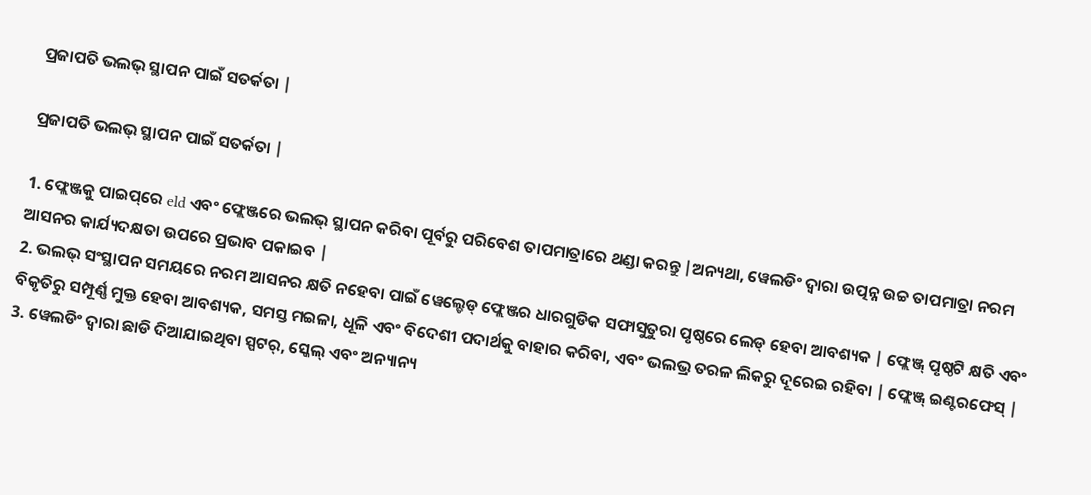ପ୍ରଜାପତି ଭଲଭ୍ ସ୍ଥାପନ ପାଇଁ ସତର୍କତା |

ପ୍ରଜାପତି ଭଲଭ୍ ସ୍ଥାପନ ପାଇଁ ସତର୍କତା |

1. ଫ୍ଲେଞ୍ଜକୁ ପାଇପ୍‌ରେ eld ଏବଂ ଫ୍ଲେଞ୍ଜରେ ଭଲଭ୍ ସ୍ଥାପନ କରିବା ପୂର୍ବରୁ ପରିବେଶ ତାପମାତ୍ରାରେ ଥଣ୍ଡା କରନ୍ତୁ |ଅନ୍ୟଥା, ୱେଲଡିଂ ଦ୍ୱାରା ଉତ୍ପନ୍ନ ଉଚ୍ଚ ତାପମାତ୍ରା ନରମ ଆସନର କାର୍ଯ୍ୟଦକ୍ଷତା ଉପରେ ପ୍ରଭାବ ପକାଇବ |
2. ଭଲଭ୍ ସଂସ୍ଥାପନ ସମୟରେ ନରମ ଆସନର କ୍ଷତି ନହେବା ପାଇଁ ୱେଲ୍ଡେଡ୍ ଫ୍ଲେଞ୍ଜର ଧାରଗୁଡିକ ସଫାସୁତୁରା ପୃଷ୍ଠରେ ଲେଡ୍ ହେବା ଆବଶ୍ୟକ | ଫ୍ଲେଞ୍ଜ୍ ପୃଷ୍ଠଟି କ୍ଷତି ଏବଂ ବିକୃତିରୁ ସମ୍ପୂର୍ଣ୍ଣ ମୁକ୍ତ ହେବା ଆବଶ୍ୟକ, ସମସ୍ତ ମଇଳା, ଧୂଳି ଏବଂ ବିଦେଶୀ ପଦାର୍ଥକୁ ବାହାର କରିବା, ଏବଂ ଭଲଭ୍ର ତରଳ ଲିକରୁ ଦୂରେଇ ରହିବା | ଫ୍ଲେଞ୍ଜ୍ ଇଣ୍ଟରଫେସ୍ |
3. ୱେଲଡିଂ ଦ୍ୱାରା ଛାଡି ଦିଆଯାଇଥିବା ସ୍ପଟର୍, ସ୍କେଲ୍ ଏବଂ ଅନ୍ୟାନ୍ୟ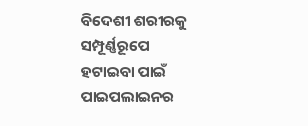ବିଦେଶୀ ଶରୀରକୁ ସମ୍ପୂର୍ଣ୍ଣରୂପେ ହଟାଇବା ପାଇଁ ପାଇପଲାଇନର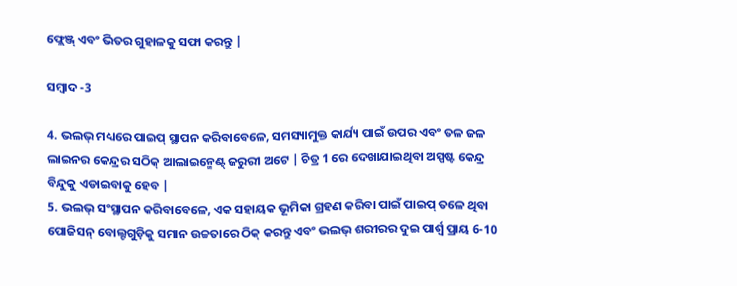ଫ୍ଲେଞ୍ଜ୍ ଏବଂ ଭିତର ଗୁହାଳକୁ ସଫା କରନ୍ତୁ |

ସମ୍ବାଦ -3

4. ଭଲଭ୍ ମଧ୍ୟରେ ପାଇପ୍ ସ୍ଥାପନ କରିବାବେଳେ, ସମସ୍ୟାମୁକ୍ତ କାର୍ଯ୍ୟ ପାଇଁ ଉପର ଏବଂ ତଳ ଜଳ ଲାଇନର କେନ୍ଦ୍ରର ସଠିକ୍ ଆଲାଇନ୍ମେଣ୍ଟ୍ ଜରୁରୀ ଅଟେ | ଚିତ୍ର 1 ରେ ଦେଖାଯାଇଥିବା ଅସ୍ପଷ୍ଟ କେନ୍ଦ୍ର ବିନ୍ଦୁକୁ ଏଡାଇବାକୁ ହେବ |
5. ଭଲଭ୍ ସଂସ୍ଥାପନ କରିବାବେଳେ, ଏକ ସହାୟକ ଭୂମିକା ଗ୍ରହଣ କରିବା ପାଇଁ ପାଇପ୍ ତଳେ ଥିବା ପୋଜିସନ୍ ବୋଲ୍ଟଗୁଡ଼ିକୁ ସମାନ ଉଚ୍ଚତାରେ ଠିକ୍ କରନ୍ତୁ ଏବଂ ଭଲଭ୍ ଶରୀରର ଦୁଇ ପାର୍ଶ୍ୱ ପ୍ରାୟ 6-10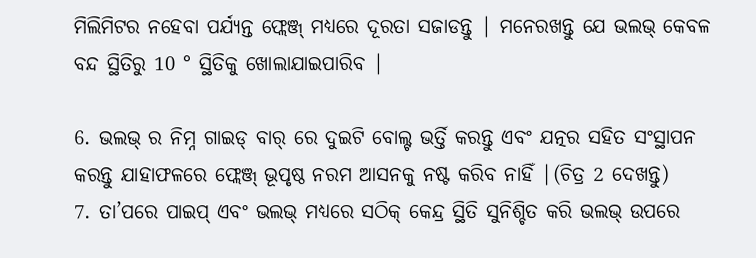ମିଲିମିଟର ନହେବା ପର୍ଯ୍ୟନ୍ତ ଫ୍ଲେଞ୍ଜ୍ ମଧ୍ୟରେ ଦୂରତା ସଜାଡନ୍ତୁ | ମନେରଖନ୍ତୁ ଯେ ଭଲଭ୍ କେବଳ ବନ୍ଦ ସ୍ଥିତିରୁ 10 ° ସ୍ଥିତିକୁ ଖୋଲାଯାଇପାରିବ |

6. ଭଲଭ୍ ର ନିମ୍ନ ଗାଇଡ୍ ବାର୍ ରେ ଦୁଇଟି ବୋଲ୍ଟ ଭର୍ତ୍ତି କରନ୍ତୁ ଏବଂ ଯତ୍ନର ସହିତ ସଂସ୍ଥାପନ କରନ୍ତୁ ଯାହାଫଳରେ ଫ୍ଲେଞ୍ଜ୍ ଭୂପୃଷ୍ଠ ନରମ ଆସନକୁ ନଷ୍ଟ କରିବ ନାହିଁ |(ଚିତ୍ର 2 ଦେଖନ୍ତୁ)
7. ତା’ପରେ ପାଇପ୍ ଏବଂ ଭଲଭ୍ ମଧ୍ୟରେ ସଠିକ୍ କେନ୍ଦ୍ର ସ୍ଥିତି ସୁନିଶ୍ଚିତ କରି ଭଲଭ୍ ଉପରେ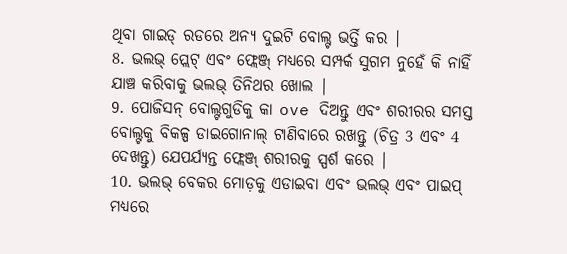ଥିବା ଗାଇଡ୍ ରଡରେ ଅନ୍ୟ ଦୁଇଟି ବୋଲ୍ଟ ଭର୍ତ୍ତି କର |
8. ଭଲଭ୍ ପ୍ଲେଟ୍ ଏବଂ ଫ୍ଲେଞ୍ଜ୍ ମଧ୍ୟରେ ସମ୍ପର୍କ ସୁଗମ ନୁହେଁ କି ନାହିଁ ଯାଞ୍ଚ କରିବାକୁ ଭଲଭ୍ ତିନିଥର ଖୋଲ |
9. ପୋଜିସନ୍ ବୋଲ୍ଟଗୁଡିକୁ କା ove ଦିଅନ୍ତୁ ଏବଂ ଶରୀରର ସମସ୍ତ ବୋଲ୍ଟକୁ ବିକଳ୍ପ ଡାଇଗୋନାଲ୍ ଟାଣିବାରେ ରଖନ୍ତୁ (ଚିତ୍ର 3 ଏବଂ 4 ଦେଖନ୍ତୁ) ଯେପର୍ଯ୍ୟନ୍ତ ଫ୍ଲେଞ୍ଜ୍ ଶରୀରକୁ ସ୍ପର୍ଶ କରେ |
10. ଭଲଭ୍ ବେକର ମୋଡ଼କୁ ଏଡାଇବା ଏବଂ ଭଲଭ୍ ଏବଂ ପାଇପ୍ ମଧ୍ୟରେ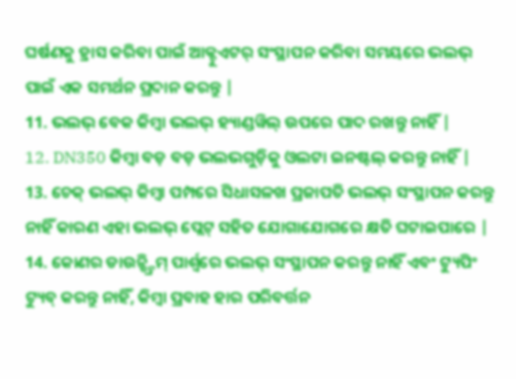ଘର୍ଷଣକୁ ହ୍ରାସ କରିବା ପାଇଁ ଆକ୍ଟୁଏଟର୍ ସଂସ୍ଥାପନ କରିବା ସମୟରେ ଭଲଭ୍ ପାଇଁ ଏକ ସମର୍ଥନ ପ୍ରଦାନ କରନ୍ତୁ |
11. ଭଲଭ୍ ବେକ କିମ୍ବା ଭଲଭ୍ ହ୍ୟାଣ୍ଡୱିଲ୍ ଉପରେ ପାଦ ରଖନ୍ତୁ ନାହିଁ |
12. DN350 କିମ୍ବା ବଡ଼ ବଡ଼ ଭଲଭଗୁଡ଼ିକୁ ଓଲଟା ଇନଷ୍ଟଲ୍ କରନ୍ତୁ ନାହିଁ |
13. ଚେକ୍ ଭଲଭ୍ କିମ୍ବା ପମ୍ପରେ ସିଧାସଳଖ ପ୍ରଜାପତି ଭଲଭ୍ ସଂସ୍ଥାପନ କରନ୍ତୁ ନାହିଁ କାରଣ ଏହା ଭଲଭ୍ ପ୍ଲେଟ୍ ସହିତ ଯୋଗାଯୋଗରେ କ୍ଷତି ଘଟାଇପାରେ |
14. କୋଣର ଡାଉନ୍ଷ୍ଟ୍ରିମ୍ ପାର୍ଶ୍ୱରେ ଭଲଭ୍ ସଂସ୍ଥାପନ କରନ୍ତୁ ନାହିଁ ଏବଂ ଟ୍ୟୁପିଂ ଟ୍ୟୁବ୍ କରନ୍ତୁ ନାହିଁ, କିମ୍ବା ପ୍ରବାହ ହାର ପରିବର୍ତ୍ତନ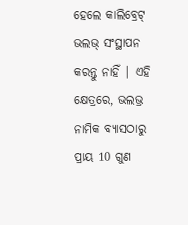ହେଲେ କାଲିବ୍ରେଟ୍ ଭଲଭ୍ ସଂସ୍ଥାପନ କରନ୍ତୁ ନାହିଁ | ଏହି କ୍ଷେତ୍ରରେ, ଭଲଭ୍ର ନାମିକ ବ୍ୟାସଠାରୁ ପ୍ରାୟ 10 ଗୁଣ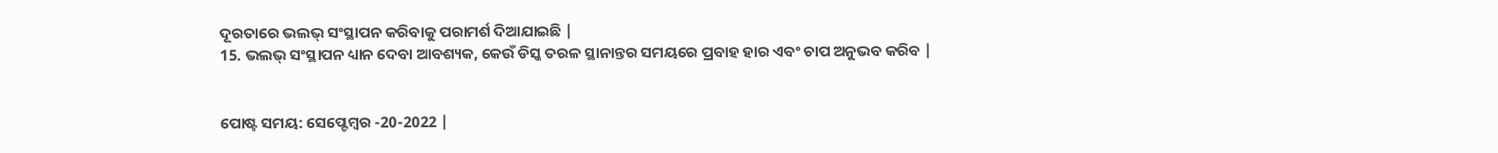ଦୂରତାରେ ଭଲଭ୍ ସଂସ୍ଥାପନ କରିବାକୁ ପରାମର୍ଶ ଦିଆଯାଇଛି |
15. ଭଲଭ୍ ସଂସ୍ଥାପନ ଧ୍ୟାନ ଦେବା ଆବଶ୍ୟକ, କେଉଁ ଡିସ୍କ ତରଳ ସ୍ଥାନାନ୍ତର ସମୟରେ ପ୍ରବାହ ହାର ଏବଂ ଚାପ ଅନୁଭବ କରିବ |


ପୋଷ୍ଟ ସମୟ: ସେପ୍ଟେମ୍ବର -20-2022 |